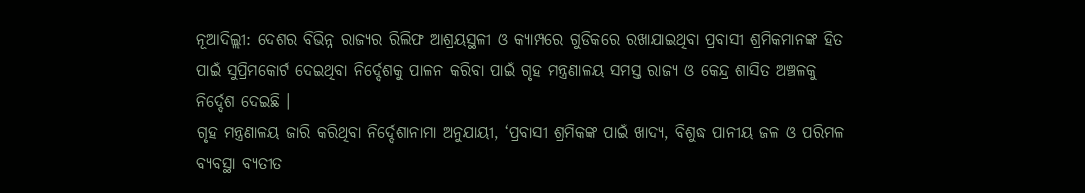ନୂଆଦିଲ୍ଲୀ: ଦେଶର ବିଭିନ୍ନ ରାଜ୍ୟର ରିଲିଫ ଆଶ୍ରୟସ୍ଥଳୀ ଓ କ୍ୟାମ୍ପରେ ଗୁଡିକରେ ରଖାଯାଇଥିବା ପ୍ରବାସୀ ଶ୍ରମିକମାନଙ୍କ ହିତ ପାଇଁ ସୁପ୍ରିମକୋର୍ଟ ଦେଇଥିବା ନିର୍ଦ୍ଦେଶକୁ ପାଳନ କରିବା ପାଇଁ ଗୃହ ମନ୍ତ୍ରଣାଳୟ ସମସ୍ତ ରାଜ୍ୟ ଓ କେନ୍ଦ୍ର ଶାସିତ ଅଞ୍ଚଳକୁ ନିର୍ଦ୍ଦେଶ ଦେଇଛି ।
ଗୃହ ମନ୍ତ୍ରଣାଳୟ ଜାରି କରିଥିବା ନିର୍ଦ୍ଦେଶାନାମା ଅନୁଯାୟୀ, ‘ପ୍ରବାସୀ ଶ୍ରମିକଙ୍କ ପାଇଁ ଖାଦ୍ୟ, ବିଶୁଦ୍ଧ ପାନୀୟ ଜଳ ଓ ପରିମଳ ବ୍ୟବସ୍ଥା ବ୍ୟତୀତ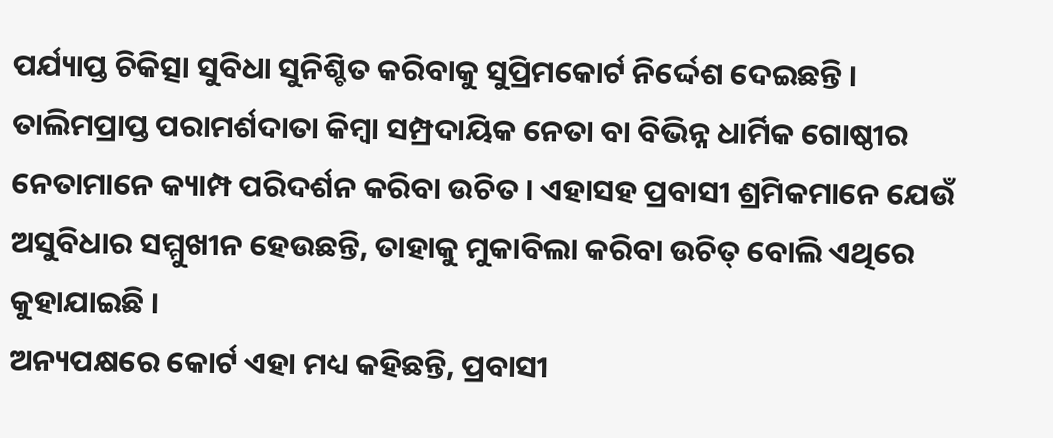ପର୍ଯ୍ୟାପ୍ତ ଚିକିତ୍ସା ସୁବିଧା ସୁନିଶ୍ଚିତ କରିବାକୁ ସୁପ୍ରିମକୋର୍ଟ ନିର୍ଦ୍ଦେଶ ଦେଇଛନ୍ତି ।
ତାଲିମପ୍ରାପ୍ତ ପରାମର୍ଶଦାତା କିମ୍ବା ସମ୍ପ୍ରଦାୟିକ ନେତା ବା ବିଭିନ୍ନ ଧାର୍ମିକ ଗୋଷ୍ଠୀର ନେତାମାନେ କ୍ୟାମ୍ପ ପରିଦର୍ଶନ କରିବା ଉଚିତ । ଏହାସହ ପ୍ରବାସୀ ଶ୍ରମିକମାନେ ଯେଉଁ ଅସୁବିଧାର ସମ୍ମୁଖୀନ ହେଉଛନ୍ତି, ତାହାକୁ ମୁକାବିଲା କରିବା ଉଚିତ୍ ବୋଲି ଏଥିରେ କୁହାଯାଇଛି ।
ଅନ୍ୟପକ୍ଷରେ କୋର୍ଟ ଏହା ମଧ୍ୟ କହିଛନ୍ତି, ପ୍ରବାସୀ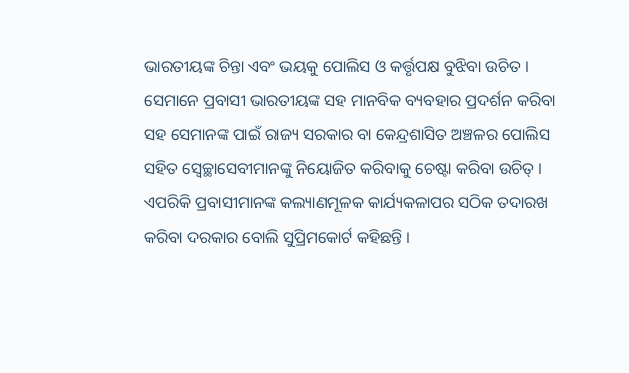ଭାରତୀୟଙ୍କ ଚିନ୍ତା ଏବଂ ଭୟକୁ ପୋଲିସ ଓ କର୍ତ୍ତୃପକ୍ଷ ବୁଝିବା ଉଚିତ । ସେମାନେ ପ୍ରବାସୀ ଭାରତୀୟଙ୍କ ସହ ମାନବିକ ବ୍ୟବହାର ପ୍ରଦର୍ଶନ କରିବା ସହ ସେମାନଙ୍କ ପାଇଁ ରାଜ୍ୟ ସରକାର ବା କେନ୍ଦ୍ରଶାସିତ ଅଞ୍ଚଳର ପୋଲିସ ସହିତ ସ୍ବେଚ୍ଛାସେବୀମାନଙ୍କୁ ନିୟୋଜିତ କରିବାକୁ ଚେଷ୍ଟା କରିବା ଉଚିତ୍ । ଏପରିକି ପ୍ରବାସୀମାନଙ୍କ କଲ୍ୟାଣମୂଳକ କାର୍ଯ୍ୟକଳାପର ସଠିକ ତଦାରଖ କରିବା ଦରକାର ବୋଲି ସୁପ୍ରିମକୋର୍ଟ କହିଛନ୍ତି ।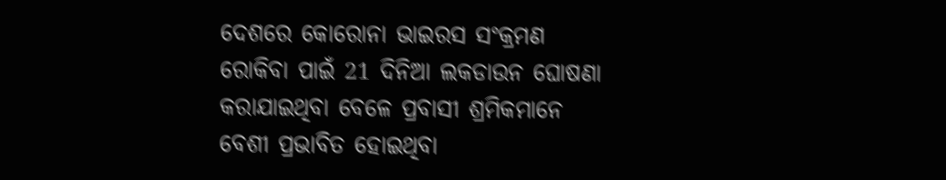ଦେଶରେ କୋରୋନା ଭାଇରସ ସଂକ୍ରମଣ ରୋକିବା ପାଇଁ 21 ଦିନିଆ ଲକଡାଉନ ଘୋଷଣା କରାଯାଇଥିବା ବେଳେ ପ୍ରବାସୀ ଶ୍ରମିକମାନେ ବେଶୀ ପ୍ରଭାବିତ ହୋଇଥିବା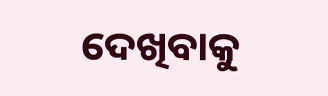ଦେଖିବାକୁ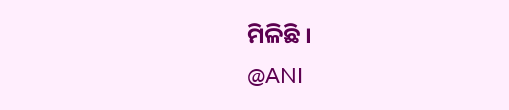ମିଳିଛି ।
@ANI